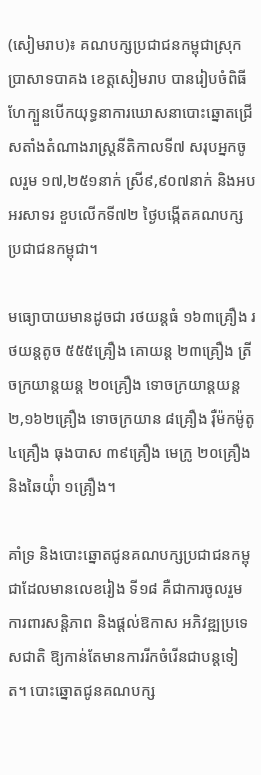(សៀមរាប)៖ គណបក្សប្រជាជនកម្ពុជាស្រុកប្រាសាទបាគង ខេត្តសៀមរាប បានរៀបចំពិធីហែក្បួនបើកយុទ្ធនាការឃោសនាបោះឆ្នោតជ្រើសតាំងតំណាងរាស្រ្តនីតិកាលទី៧ សរុបអ្នកចូលរួម ១៧,២៥១នាក់ ស្រី៩,៩០៧នាក់ និងអបអរសាទរ ខួបលើកទី៧២ ថ្ងៃបង្កើតគណបក្សប្រជាជនកម្ពុជា។

មធ្យោបាយមានដូចជា រថយន្តធំ ១៦៣គ្រឿង រថយន្តតូច ៥៥៥គ្រឿង គោយន្ត ២៣គ្រឿង ត្រីចក្រយាន្តយន្ត ២០គ្រឿង ទោចក្រយាន្តយន្ត ២,១៦២គ្រឿង ទោចក្រយាន ៨គ្រឿង រ៉ឺម៉កម៉ូតូ ៤គ្រឿង ធុងបាស ៣៩គ្រឿង មេក្រូ ២០គ្រឿងនិងឆៃយ៉ុំា ១គ្រឿង។

គាំទ្រ និងបោះឆ្នោតជូនគណបក្សប្រជាជនកម្ពុជាដែលមានលេខរៀង ទី១៨ គឺជាការចូលរួម ការពារសន្តិភាព និងផ្តល់ឱកាស អភិវឌ្ឍប្រទេសជាតិ ឱ្យកាន់តែមានការរីកចំរើនជាបន្តទៀត។ បោះឆ្នោតជូនគណបក្ស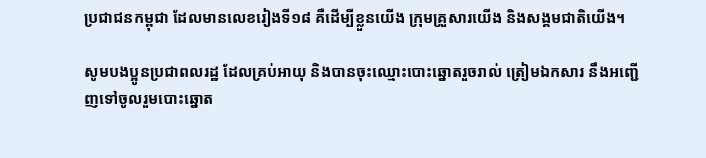ប្រជាជនកម្ពុជា ដែលមានលេខរៀងទី១៨ គឺដើម្បីខ្លួនយើង ក្រុមគ្រួសារយើង និងសង្គមជាតិយើង។

សូមបងប្អូនប្រជាពលរដ្ឋ ដែលគ្រប់អាយុ និងបានចុះឈ្មោះបោះឆ្នោតរួចរាល់ ត្រៀមឯកសារ នឹងអញ្ជើញទៅចូលរួមបោះឆ្នោត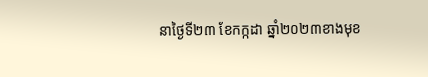នាថ្ងៃទី២៣ ខែកក្កដា ឆ្នាំ២០២៣ខាងមុខ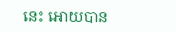នេះ អោយបាន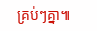គ្រប់ៗគ្នា៕